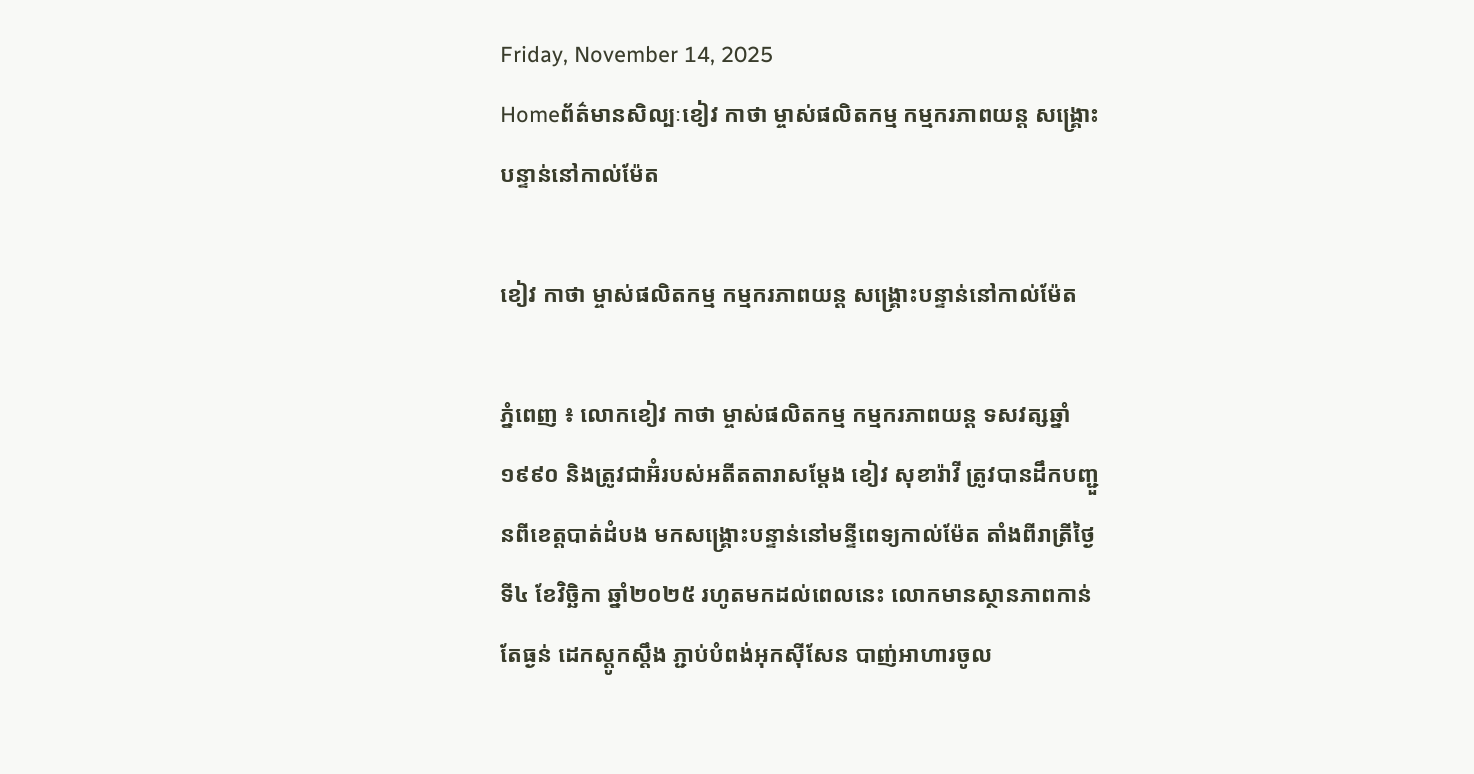Friday, November 14, 2025
Homeព័ត៌មានសិល្បៈខៀវ កាថា ម្ចាស់ផលិតកម្ម កម្មករភាពយន្ដ សង្រ្គោះបន្ទាន់នៅកាល់ម៉ែត

ខៀវ កាថា ម្ចាស់ផលិតកម្ម កម្មករភាពយន្ដ សង្រ្គោះបន្ទាន់នៅកាល់ម៉ែត

ភ្នំពេញ ៖ លោកខៀវ កាថា ម្ចាស់ផលិតកម្ម កម្មករភាពយន្ដ ទសវត្សឆ្នាំ១៩៩០ និងត្រូវជាអ៊ំរបស់អតីតតារាសម្ដែង ខៀវ សុខារ៉ាវី ត្រូវបានដឹកបញ្ជួនពីខេត្តបាត់ដំបង មកសង្រ្គោះបន្ទាន់នៅមន្ទីពេទ្យកាល់ម៉ែត តាំងពីរាត្រីថ្ងៃទី៤ ខែវិច្ឆិកា ឆ្នាំ២០២៥ រហូតមកដល់ពេលនេះ លោកមានស្ថានភាពកាន់តែធ្ងន់ ដេកស្ដូកស្ដឹង ភ្ជាប់បំពង់អុកស៊ីសែន បាញ់អាហារចូល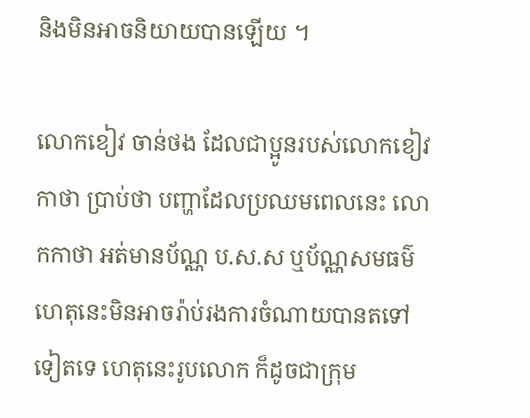និងមិនអាចនិយាយបានឡើយ ។

លោកខៀវ ចាន់ថង ដែលជាប្អូនរបស់លោកខៀវ កាថា ប្រាប់ថា បញ្ហាដែលប្រឈមពេលនេះ លោកកាថា អត់មានប័ណ្ណ ប.ស.ស ឬប័ណ្ណសមធម៌ ហេតុនេះមិនអាចរ៉ាប់រងការចំណាយបានតទៅទៀតទេ ហេតុនេះរូបលោក ក៏ដូចជាក្រុម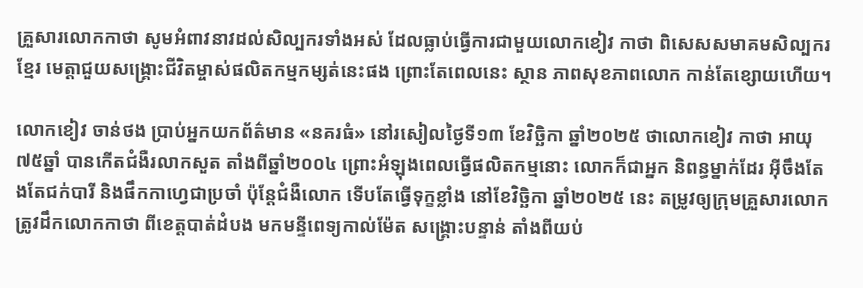គ្រួសារលោកកាថា សូមអំពាវនាវដល់សិល្បករទាំងអស់ ដែលធ្លាប់ធ្វើការជាមួយលោកខៀវ កាថា ពិសេសសមាគមសិល្បករខ្មែរ មេត្តាជួយសង្រ្គោះជីវិតម្ចាស់ផលិតកម្មកម្សត់នេះផង ព្រោះតែពេលនេះ ស្ថាន ភាពសុខភាពលោក កាន់តែខ្សោយហើយ។

លោកខៀវ ចាន់ថង ប្រាប់អ្នកយកព័ត៌មាន «នគរធំ» នៅរសៀលថ្ងៃទី១៣ ខែវិច្ឆិកា ឆ្នាំ២០២៥ ថាលោកខៀវ កាថា អាយុ៧៥ឆ្នាំ បានកើតជំងឺរលាកសួត តាំងពីឆ្នាំ២០០៤ ព្រោះអំឡុងពេលធ្វើផលិតកម្មនោះ លោកក៏ជាអ្នក និពន្ធម្នាក់ដែរ អ៊ីចឹងតែងតែជក់បារី និងផឹកកាហ្វេជាប្រចាំ ប៉ុន្ដែជំងឺលោក ទើបតែធ្វើទុក្ខខ្លាំង នៅខែវិច្ឆិកា ឆ្នាំ២០២៥ នេះ តម្រូវឲ្យក្រុមគ្រួសារលោកត្រូវដឹកលោកកាថា ពីខេត្តបាត់ដំបង មកមន្ទីពេទ្យកាល់ម៉ែត សង្គ្រោះបន្ទាន់ តាំងពីយប់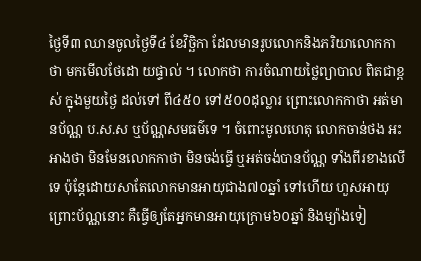ថ្ងៃទី៣ ឈានចូលថ្ងៃទី៤ ខែវិច្ឆិកា ដែលមានរូបលោកនិងភរិយាលោកកាថា មកមើលថែដោ យផ្ទាល់ ។ លោកថា ការចំណាយថ្លៃព្យាបាល ពិតជាខ្ពស់ ក្នុងមួយថ្ងៃ ដល់ទៅ ពី៤៥០ ទៅ៥០០ដុល្លារ ព្រោះលោកកាថា អត់មានប័ណ្ណ ប.ស.ស ឬប័ណ្ណសមធម៌ទេ ។ ចំពោះមូលហេតុ លោកចាន់ថង អះអាងថា មិនមែនលោកកាថា មិនចង់ធ្វើ ឬអត់ចង់បានប័ណ្ណ ទាំងពីរខាងលើទេ ប៉ុន្ដែដោយសាតែលោកមានអាយុជាង៧០ឆ្នាំ ទៅហើយ ហួសអាយុ  ព្រោះប័ណ្ណនោះ គឺធ្វើឲ្យតែអ្នកមានអាយុក្រោម៦០ឆ្នាំ និងម្យ៉ាងទៀ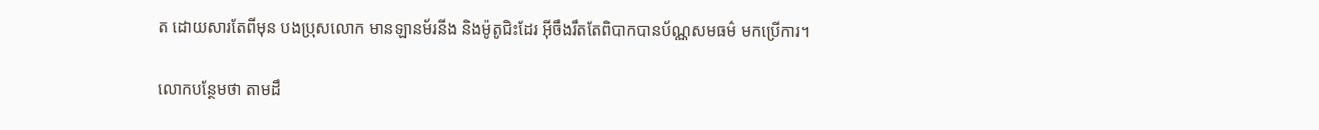ត ដោយសារតែពីមុន បងប្រុសលោក មានឡានម័រនីង និងម៉ូតូជិះដែរ អ៊ីចឹងរឹតតែពិបាកបានប័ណ្ណសមធម៌ មកប្រើការ។

លោកបន្ថែមថា តាមដឹ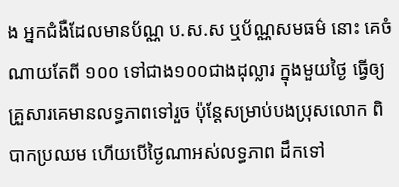ង អ្នកជំងឺដែលមានប័ណ្ណ ប.ស.ស ឬប័ណ្ណសមធម៌ នោះ គេចំណាយតែពី ១០០ ទៅជាង១០០ជាងដុល្លារ ក្នុងមួយថ្ងៃ ធ្វើឲ្យគ្រួសារគេមានលទ្ធភាពទៅរួច ប៉ុន្ដែសម្រាប់បងប្រុសលោក ពិបាកប្រឈម ហើយបើថ្ងៃណាអស់លទ្ធភាព ដឹកទៅ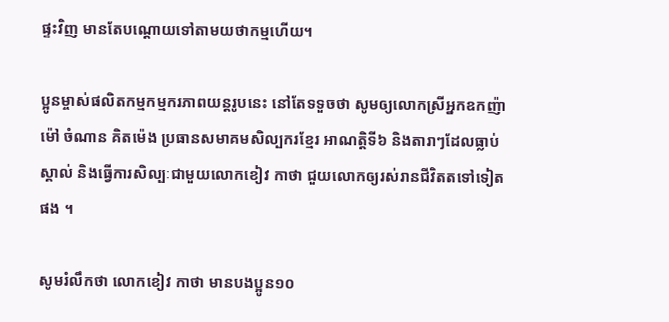ផ្ទះវិញ មានតែបណ្ដោយទៅតាមយថាកម្មហើយ។

ប្អូនម្ចាស់ផលិតកម្មកម្មករភាពយន្ដរូបនេះ នៅតែទទួចថា សូមឲ្យលោកស្រីអ្នកឧកញ៉ាម៉ៅ ចំណាន គិតម៉េង ប្រធានសមាគមសិល្បករខ្មែរ អាណត្តិទី៦ និងតារាៗដែលធ្លាប់ស្គាល់ និងធ្វើការសិល្បៈជាមួយលោកខៀវ កាថា ជួយលោកឲ្យរស់រានជីវិតតទៅទៀតផង ។

សូមរំលឹកថា លោកខៀវ កាថា មានបងប្អូន១០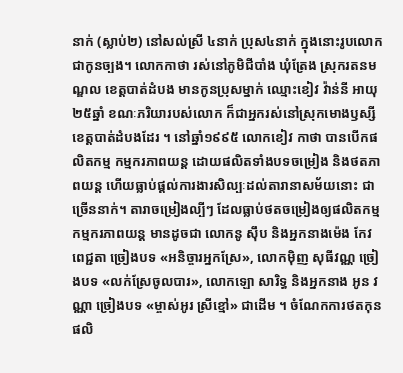នាក់ (ស្លាប់២) នៅសល់ស្រី ៤នាក់ ប្រុស៤នាក់ ក្នុងនោះរូបលោកជាកូនច្បង។ លោកកាថា រស់នៅភូមិជីបាំង ឃុំត្រែង ស្រុករតនមណ្ឌល ខេត្តបាត់ដំបង មានកូនប្រុសម្នាក់ ឈ្មោះខៀវ វ៉ាន់នី អាយុ២៥ឆ្នាំ ខណៈភរិយារបស់លោក ក៏ជាអ្នករស់នៅស្រុកមោងឫស្សី ខេត្តបាត់ដំបងដែរ ។ នៅឆ្នាំ១៩៩៥ លោកខៀវ កាថា បានបើកផលិតកម្ម កម្មករភាពយន្ដ ដោយផលិតទាំងបទចម្រៀង និងថតភាពយន្ដ ហើយធ្លាប់ផ្ដល់ការងារសិល្បៈដល់តារានាសម័យនោះ ជាច្រើននាក់។ តារាចម្រៀងល្បីៗ ដែលធ្លាប់ថតចម្រៀងឲ្យផលិតកម្ម កម្មករភាពយន្ដ មានដូចជា លោកនូ ស៊ឹប និងអ្នកនាងម៉េង កែវពេជ្ជតា ច្រៀងបទ «អនិច្ចារអ្នកស្រែ», លោកម៉ិញ សុធីវណ្ណ ច្រៀងបទ «លក់ស្រែចូលបារ», លោកឡោ សារិទ្ធ និងអ្នកនាង អូន វណ្ណា ច្រៀងបទ «ម្ចាស់អូរ ស្រីខ្មៅ» ជាដើម ។ ចំណែកការថតកុន ផលិ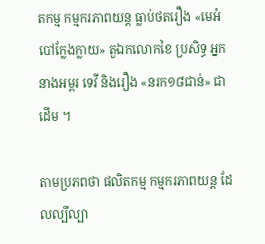តកម្ម កម្មករភាពយន្ដ ធ្លាប់ថតរឿង «មេអំបៅក្លែងក្លាយ» តួឯកលោកខៃ ប្រសិទ្ធ អ្នកនាងអម្ពរ ទេវី និងរឿង «នរក១៨ជាន់» ជាដើម ។

តាមប្រភពថា ផលិតកម្ម កម្មករភាពយន្ដ ដែលល្បីល្បា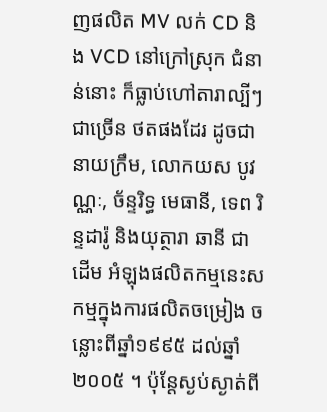ញផលិត MV លក់ CD និង VCD នៅក្រៅស្រុក ជំនាន់នោះ ក៏ធ្លាប់ហៅតារាល្បីៗជាច្រើន ថតផងដែរ ដូចជា នាយក្រឹម, លោកយស បូវណ្ណៈ, ច័ន្ទរិទ្ធ មេធានី, ទេព រិន្ទដារ៉ូ និងយុត្ថារា ឆានី ជាដើម អំឡុងផលិតកម្មនេះសកម្មក្នុងការផលិតចម្រៀង ចន្លោះពីឆ្នាំ១៩៩៥ ដល់ឆ្នាំ២០០៥ ។ ប៉ុន្ដែស្ងប់ស្ងាត់ពី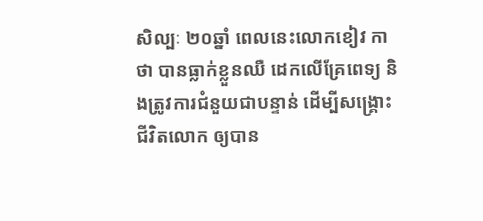សិល្បៈ ២០ឆ្នាំ ពេលនេះលោកខៀវ កាថា បានធ្លាក់ខ្លួនឈឺ ដេកលើគ្រែពេទ្យ និងត្រូវការជំនួយជាបន្ទាន់ ដើម្បីសង្រ្គោះជីវិតលោក ឲ្យបាន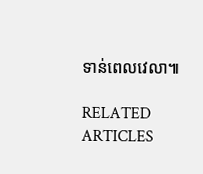ទាន់ពេលវេលា៕

RELATED ARTICLES